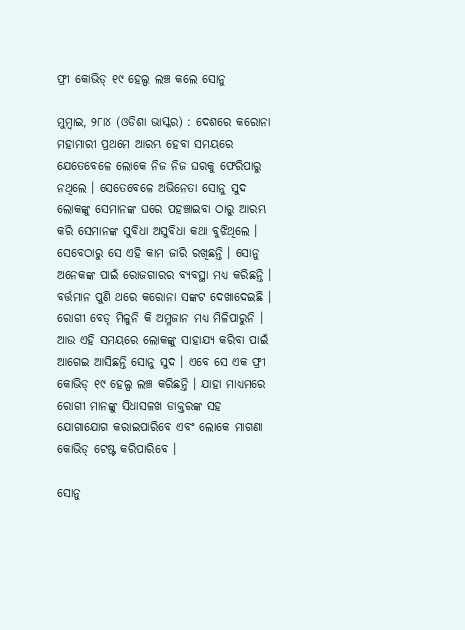ଫ୍ରୀ କୋଭିଡ୍ ୧୯ ହେଲ୍ପ ଲଞ୍ଚ କଲେ ସୋନୁ

ମୁମ୍ବାଇ, ୨୮ା୪ (ଓଡିଶା ଭାସ୍କର) : ଦେଶରେ କରୋନା ମହାମାରୀ ପ୍ରଥମେ ଆରମ୍ଭ ହେବା ସମୟରେ ଯେତେବେଳେ ଲୋକେ ନିଜ ନିଜ ଘରକୁ ଫେରିପାରୁ ନଥିଲେ । ସେତେବେଳେ ଅଭିନେତା ସୋନୁ ସୁଦ ଲୋକଙ୍କୁ ସେମାନଙ୍କ ଘରେ ପହଞ୍ଚାଇବା ଠାରୁ ଆରମ୍ଭ କରି ସେମାନଙ୍କ ସୁବିଧା ଅସୁବିଧା କଥା ବୁଝିଥିଲେ । ସେବେଠାରୁ ସେ ଏହି କାମ ଜାରି ରଖିଛନ୍ତି । ସୋନୁ ଅନେକଙ୍କ ପାଇଁ ରୋଜଗାରର ବ୍ୟବସ୍ଥା ମଧ୍ୟ କରିଛନ୍ତି । ବର୍ତ୍ତମାନ ପୁଣି ଥରେ କରୋନା ସଙ୍କଟ ଦେଖାଦେଇଛି । ରୋଗୀ ବେଡ୍ ମିଳୁନି କି ଅମ୍ଳଜାନ ମଧ୍ୟ ମିଳିପାରୁନି । ଆଉ ଏହି ସମୟରେ ଲୋକଙ୍କୁ ସାହାଯ୍ୟ କରିବା ପାଇଁ ଆଗେଇ ଆସିଛନ୍ତି ସୋନୁ ସୁଦ । ଏବେ ସେ ଏକ ଫ୍ରୀ କୋଭିଡ୍ ୧୯ ହେଲ୍ପ ଲଞ୍ଚ କରିଛନ୍ତି । ଯାହା ମାଧ୍ୟମରେ ରୋଗୀ ମାନଙ୍କୁ ସିଧାସଳଖ ଡାକ୍ତରଙ୍କ ସହ ଯୋଗାଯୋଗ କରାଇପାରିବେ ଏବଂ ଲୋକେ ମାଗଣା କୋଭିଡ୍ ଟେଷ୍ଟ କରିପାରିବେ ।

ସୋନୁ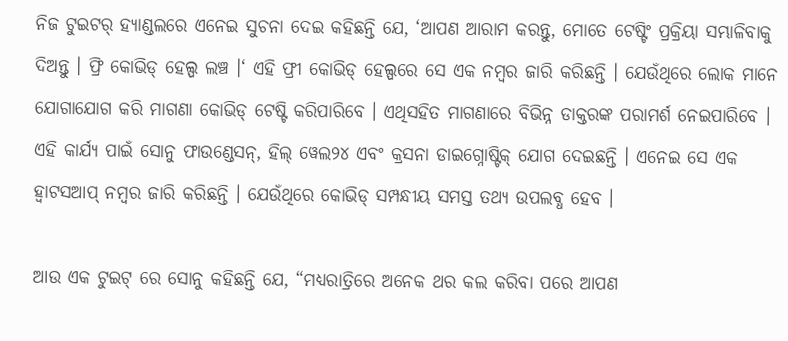ନିଜ ଟୁଇଟର୍ ହ୍ୟାଣ୍ଡଲରେ ଏନେଇ ସୁଚନା ଦେଇ କହିଛନ୍ତି ଯେ, ‘ଆପଣ ଆରାମ କରନ୍ତୁ, ମୋତେ ଟେଷ୍ଟିଂ ପ୍ରକ୍ରିୟା ସମ୍ଭାଳିବାକୁ ଦିଅନ୍ତୁ । ଫ୍ରି କୋଭିଡ୍ ହେଲ୍ପ ଲଞ୍ଚ ।‘ ଏହି ଫ୍ରୀ କୋଭିଡ୍ ହେଲ୍ପରେ ସେ ଏକ ନମ୍ବର ଜାରି କରିଛନ୍ତି । ଯେଉଁଥିରେ ଲୋକ ମାନେ ଯୋଗାଯୋଗ କରି ମାଗଣା କୋଭିଡ୍ ଟେଷ୍ଟି କରିପାରିବେ । ଏଥିସହିତ ମାଗଣାରେ ବିଭିନ୍ନ ଡାକ୍ତରଙ୍କ ପରାମର୍ଶ ନେଇପାରିବେ । ଏହି କାର୍ଯ୍ୟ ପାଇଁ ସୋନୁ ଫାଉଣ୍ଡେସନ୍, ହିଲ୍ ୱେଲ୨୪ ଏବଂ କ୍ରସନା ଡାଇଗ୍ନୋଷ୍ଟିକ୍ ଯୋଗ ଦେଇଛନ୍ତି । ଏନେଇ ସେ ଏକ ହ୍ୱାଟସଆପ୍ ନମ୍ବର ଜାରି କରିଛନ୍ତି । ଯେଉଁଥିରେ କୋଭିଡ୍ ସମ୍ପନ୍ଧୀୟ ସମସ୍ତ ତଥ୍ୟ ଉପଲବ୍ଧ ହେବ ।

ଆଉ ଏକ ଟୁଇଟ୍ ରେ ସୋନୁ କହିଛନ୍ତି ଯେ, “ମଧ୍ୟରାତ୍ରିରେ ଅନେକ ଥର କଲ କରିବା ପରେ ଆପଣ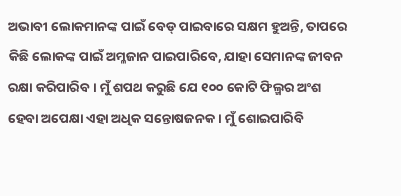ଅଭାବୀ ଲୋକମାନଙ୍କ ପାଇଁ ବେଡ୍ ପାଇବାରେ ସକ୍ଷମ ହୁଅନ୍ତି, ତାପରେ କିଛି ଲୋକଙ୍କ ପାଇଁ ଅମ୍ଳଜାନ ପାଇପାରିବେ, ଯାହା ସେମାନଙ୍କ ଜୀବନ ରକ୍ଷା କରିପାରିବ । ମୁଁ ଶପଥ କରୁଛି ଯେ ୧୦୦ କୋଟି ଫିଲ୍ମର ଅଂଶ ହେବା ଅପେକ୍ଷା ଏହା ଅଧିକ ସନ୍ତୋଷଜନକ । ମୁଁ ଶୋଇପାରିବି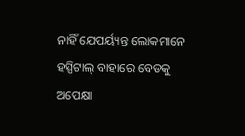ନାହିଁ ଯେପର୍ୟ୍ୟନ୍ତ ଲୋକମାନେ ହସ୍ପିଟାଲ୍ ବାହାରେ ବେଡକୁ ଅପେକ୍ଷା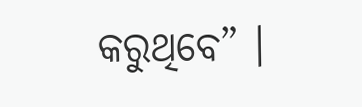କରୁଥିବେ” ।